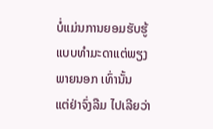ບໍ່ແມ່ນການຍອມຮັບຮູ້ແບບທຳມະດາແຕ່ພຽງພາຍນອກ ເທົ່ານັ້ນ
ແຕ່ຢ່າຈົ່ງລືມ ໄປເລີຍວ່າ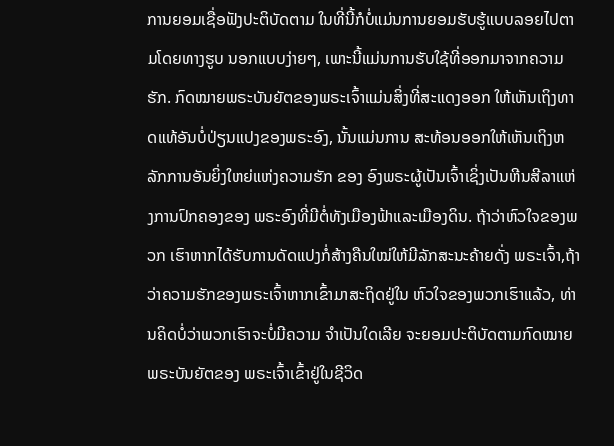ການຍອມເຊື່ອຟັງປະຕິບັດຕາມ ໃນທີ່ນີ້ກໍບໍ່ແມ່ນການຍອມຮັບຮູ້ແບບລອຍໄປຕາມໂດຍທາງຮູບ ນອກແບບງ່າຍໆ, ເພາະນີ້ແມ່ນການຮັບໃຊ້ທີ່ອອກມາຈາກຄວາມ ຮັກ. ກົດໝາຍພຣະບັນຍັຕຂອງພຣະເຈົ້າແມ່ນສິ່ງທີ່ສະແດງອອກ ໃຫ້ເຫັນເຖິງທາດແທ້ອັນບໍ່ປ່ຽນແປງຂອງພຣະອົງ, ນັ້ນແມ່ນການ ສະທ້ອນອອກໃຫ້ເຫັນເຖິງຫລັກການອັນຍິ່ງໃຫຍ່ແຫ່ງຄວາມຮັກ ຂອງ ອົງພຣະຜູ້ເປັນເຈົ້າເຊິ່ງເປັນຫີນສີລາແຫ່ງການປົກຄອງຂອງ ພຣະອົງທີ່ມີຕໍ່ທັງເມືອງຟ້າແລະເມືອງດິນ. ຖ້າວ່າຫົວໃຈຂອງພວກ ເຮົາຫາກໄດ້ຮັບການດັດແປງກໍ່ສ້າງຄືນໃໝ່ໃຫ້ມີລັກສະນະຄ້າຍດັ່ງ ພຣະເຈົ້າ,ຖ້າວ່າຄວາມຮັກຂອງພຣະເຈົ້າຫາກເຂົ້າມາສະຖິດຢູ່ໃນ ຫົວໃຈຂອງພວກເຮົາແລ້ວ, ທ່ານຄິດບໍ່ວ່າພວກເຮົາຈະບໍ່ມີຄວາມ ຈຳເປັນໃດເລີຍ ຈະຍອມປະຕິບັດຕາມກົດໝາຍພຣະບັນຍັຕຂອງ ພຣະເຈົ້າເຂົ້າຢູ່ໃນຊີວິດ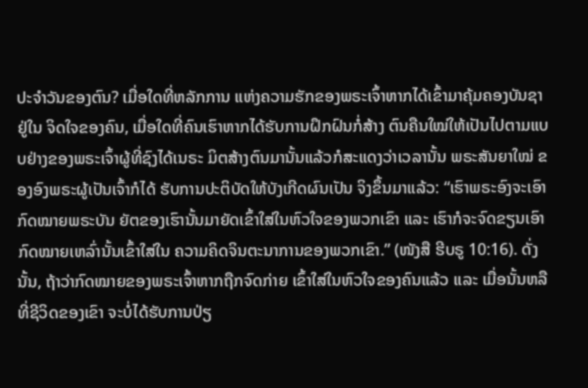ປະຈຳວັນຂອງຕົນ? ເມື່ອໃດທີ່ຫລັກການ ແຫ່ງຄວາມຮັກຂອງພຣະເຈົ້າຫາກໄດ້ເຂົ້າມາຄຸ້ມຄອງບັນຊາຢູ່ໃນ ຈິດໃຈຂອງຄົນ, ເມື່ອໃດທີ່ຄົນເຮົາຫາກໄດ້ຮັບການຝຶກຝົນກໍ່ສ້າງ ຕົນຄືນໃໝ່ໃຫ້ເປັນໄປຕາມແບບຢ່າງຂອງພຣະເຈົ້າຜູ້ທີ່ຊົງໄດ້ເນຣະ ມິຕສ້າງຕົນມານັ້ນແລ້ວກໍສະແດງວ່າເວລານັ້ນ ພຣະສັນຍາໃໝ່ ຂອງອົງພຣະຜູ້ເປັນເຈົ້າກໍໄດ້ ຮັບການປະຕິບັດໃຫ້ບັງເກີດຜົນເປັນ ຈິງຂຶ້ນມາແລ້ວ: “ເຮົາພຣະອົງຈະເອົາກົດໝາຍພຣະບັນ ຍັຕຂອງເຮົານັ້ນມາຍັດເຂົ້າໃສ່ໃນຫົວໃຈຂອງພວກເຂົາ ແລະ ເຮົາກໍຈະຈົດຂຽນເອົາກົດໝາຍເຫລົ່ານັ້ນເຂົ້າໃສ່ໃນ ຄວາມຄິດຈິນຕະນາການຂອງພວກເຂົາ.” (ໜັງສື ຮີບຣູ 10:16). ດັ່ງນັ້ນ, ຖ້າວ່າກົດໝາຍຂອງພຣະເຈົ້າຫາກຖືກຈົດກ່າຍ ເຂົ້າໃສ່ໃນຫົວໃຈຂອງຄົນແລ້ວ ແລະ ເມື່ອນັ້ນຫລືທີ່ຊີວິດຂອງເຂົາ ຈະບໍ່ໄດ້ຮັບການປ່ຽ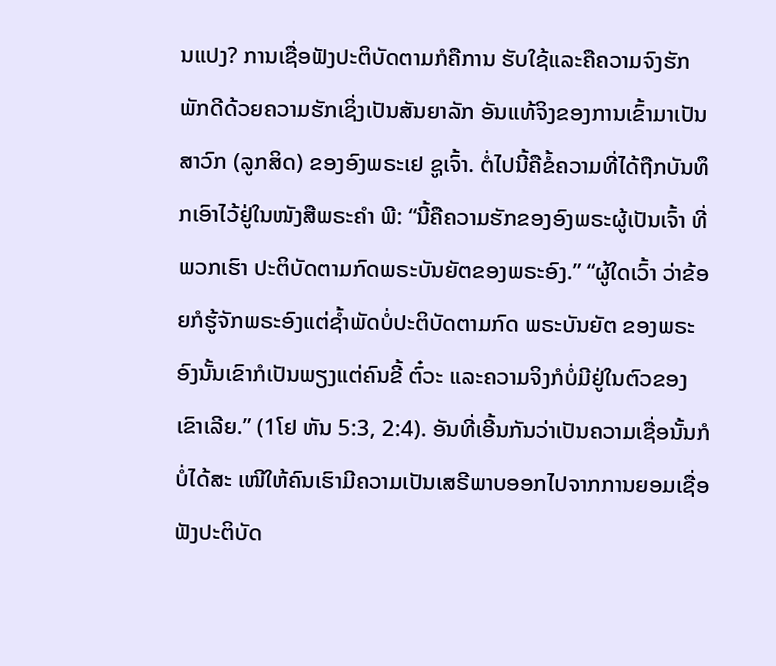ນແປງ? ການເຊື່ອຟັງປະຕິບັດຕາມກໍຄືການ ຮັບໃຊ້ແລະຄືຄວາມຈົງຮັກພັກດີດ້ວຍຄວາມຮັກເຊິ່ງເປັນສັນຍາລັກ ອັນແທ້ຈິງຂອງການເຂົ້າມາເປັນສາວົກ (ລູກສິດ) ຂອງອົງພຣະເຢ ຊູເຈົ້າ. ຕໍ່ໄປນີ້ຄືຂໍ້ຄວາມທີ່ໄດ້ຖືກບັນທຶກເອົາໄວ້ຢູ່ໃນໜັງສືພຣະຄຳ ພີ: “ນີ້ຄືຄວາມຮັກຂອງອົງພຣະຜູ້ເປັນເຈົ້າ ທີ່ພວກເຮົາ ປະຕິບັດຕາມກົດພຣະບັນຍັຕຂອງພຣະອົງ.” “ຜູ້ໃດເວົ້າ ວ່າຂ້ອຍກໍຮູ້ຈັກພຣະອົງແຕ່ຊ້ຳພັດບໍ່ປະຕິບັດຕາມກົດ ພຣະບັນຍັຕ ຂອງພຣະອົງນັ້ນເຂົາກໍເປັນພຽງແຕ່ຄົນຂີ້ ຕົ໋ວະ ແລະຄວາມຈິງກໍບໍ່ມີຢູ່ໃນຕົວຂອງເຂົາເລີຍ.” (1ໂຢ ຫັນ 5:3, 2:4). ອັນທີ່ເອີ້ນກັນວ່າເປັນຄວາມເຊື່ອນັ້ນກໍບໍ່ໄດ້ສະ ເໜີໃຫ້ຄົນເຮົາມີຄວາມເປັນເສຣີພາບອອກໄປຈາກການຍອມເຊື່ອ ຟັງປະຕິບັດ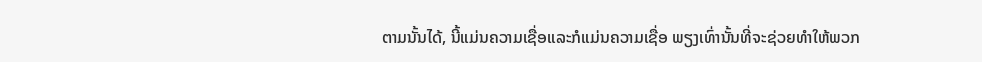ຕາມນັ້ນໄດ້, ນີ້ແມ່ນຄວາມເຊື່ອແລະກໍແມ່ນຄວາມເຊື່ອ ພຽງເທົ່ານັ້ນທີ່ຈະຊ່ວຍທຳໃຫ້ພວກ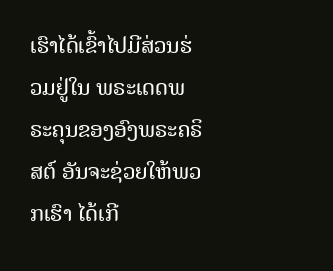ເຮົາໄດ້ເຂົ້າໄປມີສ່ວນຮ່ວມຢູ່ໃນ ພຣະເດດພຣະຄຸນຂອງອົງພຣະຄຣິສຕ໌ ອັນຈະຊ່ວຍໃຫ້ພວກເຮົາ ໄດ້ເກີ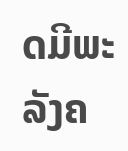ດມີພະລັງຄ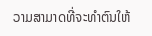ວາມສາມາດທີ່ຈະທຳຕົນໃຫ້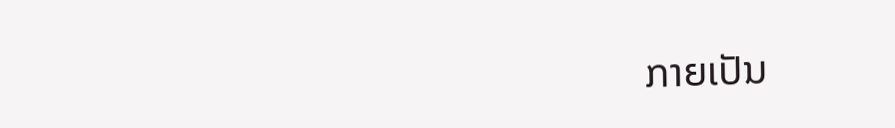ກາຍເປັນ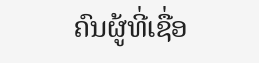ຄົນຜູ້ທີ່ເຊື່ອ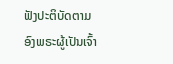ຟັງປະຕິບັດຕາມອົງພຣະຜູ້ເປັນເຈົ້າ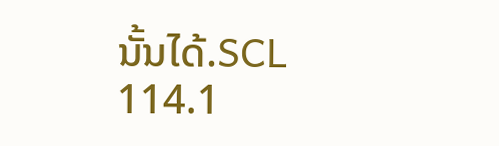ນັ້ນໄດ້.SCL 114.1